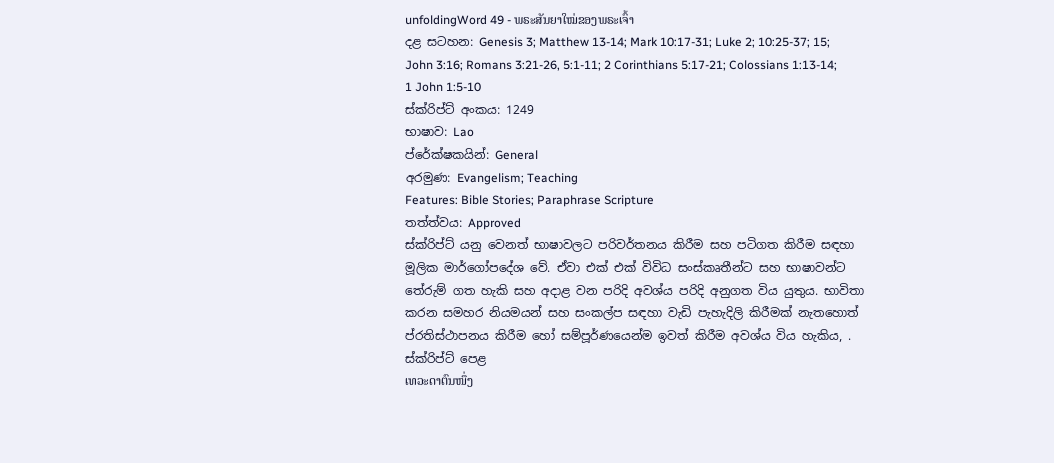unfoldingWord 49 - ພຣະສັນຍາໃໝ່ຂອງພຣະເຈົ້າ
දළ සටහන: Genesis 3; Matthew 13-14; Mark 10:17-31; Luke 2; 10:25-37; 15; John 3:16; Romans 3:21-26, 5:1-11; 2 Corinthians 5:17-21; Colossians 1:13-14; 1 John 1:5-10
ස්ක්රිප්ට් අංකය: 1249
භාෂාව: Lao
ප්රේක්ෂකයින්: General
අරමුණ: Evangelism; Teaching
Features: Bible Stories; Paraphrase Scripture
තත්ත්වය: Approved
ස්ක්රිප්ට් යනු වෙනත් භාෂාවලට පරිවර්තනය කිරීම සහ පටිගත කිරීම සඳහා මූලික මාර්ගෝපදේශ වේ. ඒවා එක් එක් විවිධ සංස්කෘතීන්ට සහ භාෂාවන්ට තේරුම් ගත හැකි සහ අදාළ වන පරිදි අවශ්ය පරිදි අනුගත විය යුතුය. භාවිතා කරන සමහර නියමයන් සහ සංකල්ප සඳහා වැඩි පැහැදිලි කිරීමක් නැතහොත් ප්රතිස්ථාපනය කිරීම හෝ සම්පූර්ණයෙන්ම ඉවත් කිරීම අවශ්ය විය හැකිය, .
ස්ක්රිප්ට් පෙළ
ເທວະດາຕົນໜຶ່ງ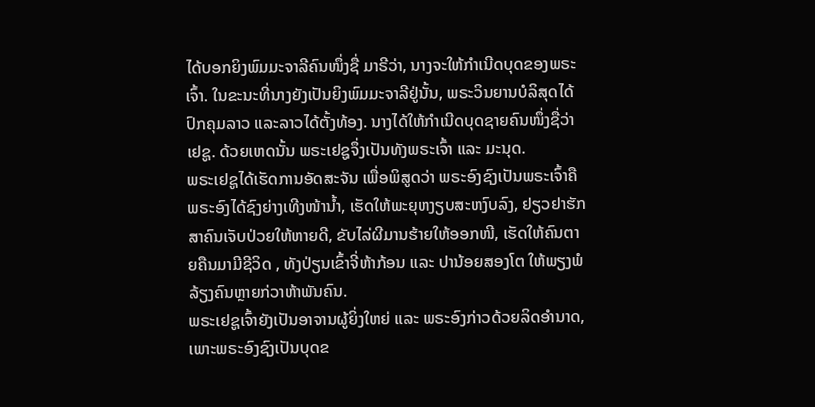ໄດ້ບອກຍິງພົມມະຈາລີຄົນໜຶ່ງຊື່ ມາຣີວ່າ, ນາງຈະໃຫ້ກໍາເນີດບຸດຂອງພຣະເຈົ້າ. ໃນຂະນະທີ່ນາງຍັງເປັນຍິງພົມມະຈາລີຢູ່ນັ້ນ, ພຣະວິນຍານບໍລິສຸດໄດ້ປົກຄຸມລາວ ແລະລາວໄດ້ຕັ້ງທ້ອງ. ນາງໄດ້ໃຫ້ກໍາເນີດບຸດຊາຍຄົນໜຶ່ງຊື່ວ່າ ເຢຊູ. ດ້ວຍເຫດນັ້ນ ພຣະເຢຊູຈຶ່ງເປັນທັງພຣະເຈົ້າ ແລະ ມະນຸດ.
ພຣະເຢຊູໄດ້ເຮັດການອັດສະຈັນ ເພື່ອພິສູດວ່າ ພຣະອົງຊົງເປັນພຣະເຈົ້າຄື ພຣະອົງໄດ້ຊົງຍ່າງເທີງໜ້ານໍ້າ, ເຮັດໃຫ້ພະຍຸຫງຽບສະຫງົບລົງ, ຢຽວຢາຮັກສາຄົນເຈັບປ່ວຍໃຫ້ຫາຍດີ, ຂັບໄລ່ຜີມານຮ້າຍໃຫ້ອອກໜີ, ເຮັດໃຫ້ຄົນຕາຍຄືນມາມີຊີວິດ , ທັງປ່ຽນເຂົ້າຈີ່ຫ້າກ້ອນ ແລະ ປານ້ອຍສອງໂຕ ໃຫ້ພຽງພໍລ້ຽງຄົນຫຼາຍກ່ວາຫ້າພັນຄົນ.
ພຣະເຢຊູເຈົ້າຍັງເປັນອາຈານຜູ້ຍິ່ງໃຫຍ່ ແລະ ພຣະອົງກ່າວດ້ວຍລິດອໍານາດ, ເພາະພຣະອົງຊົງເປັນບຸດຂ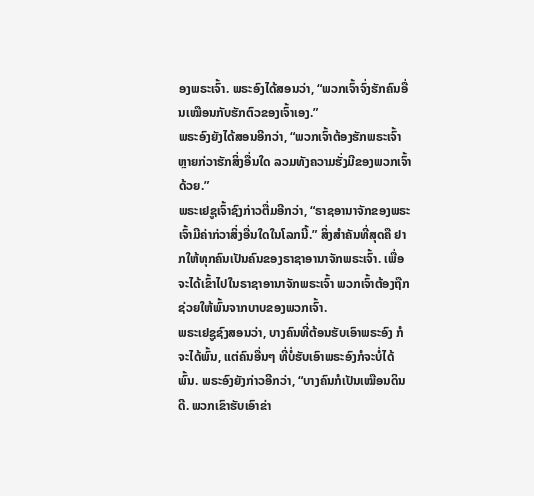ອງພຣະເຈົ້າ. ພຣະອົງໄດ້ສອນວ່າ, “ພວກເຈົ້າຈົ່ງຮັກຄົນອື່ນເໝືອນກັບຮັກຕົວຂອງເຈົ້າເອງ.”
ພຣະອົງຍັງໄດ້ສອນອີກວ່າ, “ພວກເຈົ້າຕ້ອງຮັກພຣະເຈົ້າຫຼາຍກ່ວາຮັກສິ່ງອື່ນໃດ ລວມທັງຄວາມຮັ່ງມີຂອງພວກເຈົ້າດ້ວຍ.”
ພຣະເຢຊູເຈົ້າຊົງກ່າວຕື່ມອີກວ່າ, “ຣາຊອານາຈັກຂອງພຣະເຈົ້າມີຄ່າກ່ວາສິ່ງອື່ນໃດໃນໂລກນີ້.” ສິ່ງສໍາຄັນທີ່ສຸດຄື ຢາກໃຫ້ທຸກຄົນເປັນຄົນຂອງຣາຊາອານາຈັກພຣະເຈົ້າ. ເພື່ອຈະໄດ້ເຂົ້າໄປໃນຣາຊາອານາຈັກພຣະເຈົ້າ ພວກເຈົ້າຕ້ອງຖືກຊ່ວຍໃຫ້ພົ້ນຈາກບາບຂອງພວກເຈົ້າ.
ພຣະເຢຊູຊົງສອນວ່າ, ບາງຄົນທີ່ຕ້ອນຮັບເອົາພຣະອົງ ກໍຈະໄດ້ພົ້ນ, ແຕ່ຄົນອື່ນໆ ທີ່ບໍ່ຮັບເອົາພຣະອົງກໍຈະບໍ່ໄດ້ພົ້ນ. ພຣະອົງຍັງກ່າວອີກວ່າ, “ບາງຄົນກໍເປັນເໝືອນດິນດີ. ພວກເຂົາຮັບເອົາຂ່າ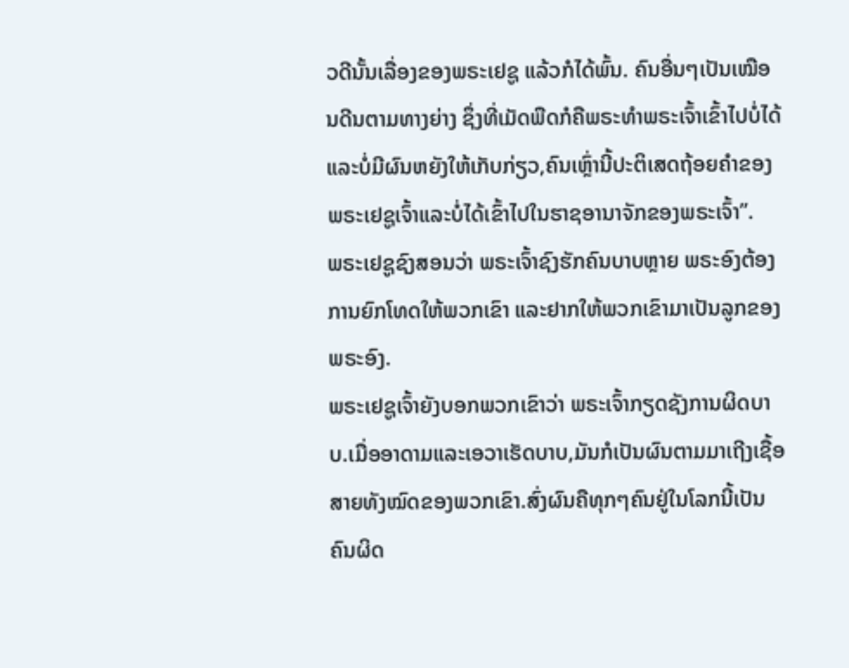ວດີນັ້ນເລື່ອງຂອງພຣະເຢຊູ ແລ້ວກໍໄດ້ພົ້ນ. ຄົນອື່ນໆເປັນເໝືອນດີນຕາມທາງຍ່າງ ຊຶ່ງທີ່ເມັດພືດກໍຄືພຣະທຳພຣະເຈົ້າເຂົ້າໄປບໍ່ໄດ້ ແລະບໍ່ມີຜົນຫຍັງໃຫ້ເກັບກ່ຽວ,ຄົນເຫຼົ່ານີ້ປະຕິເສດຖ້ອຍຄຳຂອງພຣະເຢຊູເຈົ້າແລະບໍ່ໄດ້ເຂົ້າໄປໃນຮາຊອານາຈັກຂອງພຣະເຈົ້າ”.
ພຣະເຢຊູຊົງສອນວ່າ ພຣະເຈົ້າຊົງຮັກຄົນບາບຫຼາຍ ພຣະອົງຕ້ອງການຍົກໂທດໃຫ້ພວກເຂົາ ແລະຢາກໃຫ້ພວກເຂົາມາເປັນລູກຂອງພຣະອົງ.
ພຣະເຢຊູເຈົ້າຍັງບອກພວກເຂົາວ່າ ພຣະເຈົ້າກຽດຊັງການຜິດບາບ.ເມື່ອອາດາມແລະເອວາເຮັດບາບ,ມັນກໍເປັນຜົນຕາມມາເຖີງເຊື້ອສາຍທັງໝົດຂອງພວກເຂົາ.ສົ່ງຜົນຄືທຸກໆຄົນຢູ່ໃນໂລກນີ້ເປັນຄົນຜິດ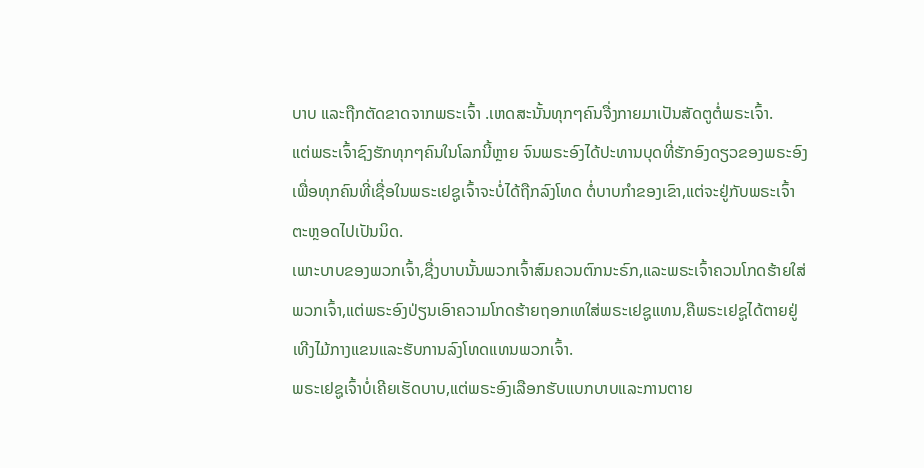ບາບ ແລະຖືກຕັດຂາດຈາກພຣະເຈົ້າ .ເຫດສະນັ້ນທຸກໆຄົນຈື່ງກາຍມາເປັນສັດຕູຕໍ່ພຣະເຈົ້າ.
ແຕ່ພຣະເຈົ້າຊົງຮັກທຸກໆຄົນໃນໂລກນີ້ຫຼາຍ ຈົນພຣະອົງໄດ້ປະທານບຸດທີ່ຮັກອົງດຽວຂອງພຣະອົງເພື່ອທຸກຄົນທີ່ເຊື່ອໃນພຣະເຢຊູເຈົ້າຈະບໍ່ໄດ້ຖືກລົງໂທດ ຕໍ່ບາບກຳຂອງເຂົາ,ແຕ່ຈະຢູ່ກັບພຣະເຈົ້າຕະຫຼອດໄປເປັນນິດ.
ເພາະບາບຂອງພວກເຈົ້າ,ຊື່ງບາບນັ້ນພວກເຈົ້າສົມຄວນຕົກນະຣົກ,ແລະພຣະເຈົ້າຄວນໂກດຮ້າຍໃສ່ພວກເຈົ້າ,ແຕ່ພຣະອົງປ່ຽນເອົາຄວາມໂກດຮ້າຍຖອກເທໃສ່ພຣະເຢຊູແທນ,ຄືພຣະເຢຊູໄດ້ຕາຍຢູ່ເທີງໄມ້ກາງແຂນແລະຮັບການລົງໂທດແທນພວກເຈົ້າ.
ພຣະເຢຊູເຈົ້າບໍ່ເຄີຍເຮັດບາບ,ແຕ່ພຣະອົງເລືອກຮັບແບກບາບແລະການຕາຍ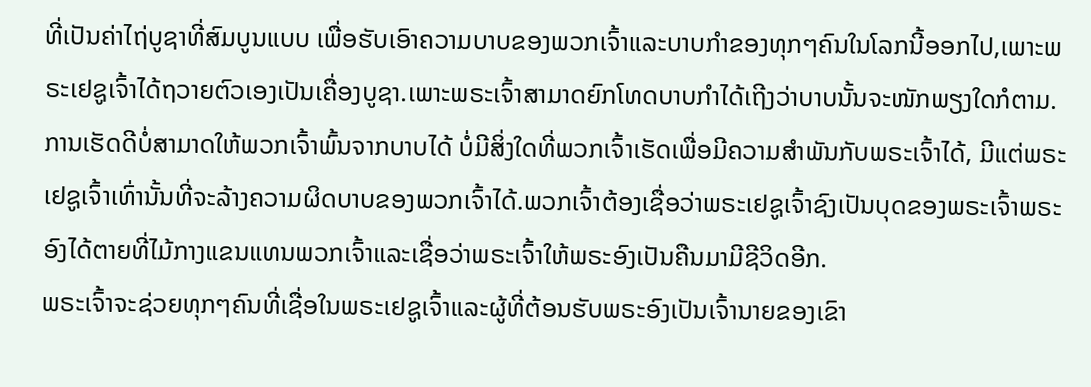ທີ່ເປັນຄ່າໄຖ່ບູຊາທີ່ສົມບູນແບບ ເພື່ອຮັບເອົາຄວາມບາບຂອງພວກເຈົ້າແລະບາບກຳຂອງທຸກໆຄົນໃນໂລກນີ້ອອກໄປ,ເພາະພຣະເຢຊູເຈົ້າໄດ້ຖວາຍຕົວເອງເປັນເຄື່ອງບູຊາ.ເພາະພຣະເຈົ້າສາມາດຍົກໂທດບາບກຳໄດ້ເຖີງວ່າບາບນັ້ນຈະໜັກພຽງໃດກໍຕາມ.
ການເຮັດດີບໍ່ສາມາດໃຫ້ພວກເຈົ້າພົ້ນຈາກບາບໄດ້ ບໍ່ມີສິ່ງໃດທີ່ພວກເຈົ້າເຮັດເພື່ອມີຄວາມສຳພັນກັບພຣະເຈົ້າໄດ້, ມີແຕ່ພຣະເຢຊູເຈົ້າເທົ່ານັ້ນທີ່ຈະລ້າງຄວາມຜິດບາບຂອງພວກເຈົ້າໄດ້.ພວກເຈົ້າຕ້ອງເຊື່ອວ່າພຣະເຢຊູເຈົ້າຊົງເປັນບຸດຂອງພຣະເຈົ້າພຣະອົງໄດ້ຕາຍທີ່ໄມ້ກາງແຂນແທນພວກເຈົ້າແລະເຊື່ອວ່າພຣະເຈົ້າໃຫ້ພຣະອົງເປັນຄືນມາມີຊີວິດອີກ.
ພຣະເຈົ້າຈະຊ່ວຍທຸກໆຄົນທີ່ເຊື່ອໃນພຣະເຢຊູເຈົ້າແລະຜູ້ທີ່ຕ້ອນຮັບພຣະອົງເປັນເຈົ້ານາຍຂອງເຂົາ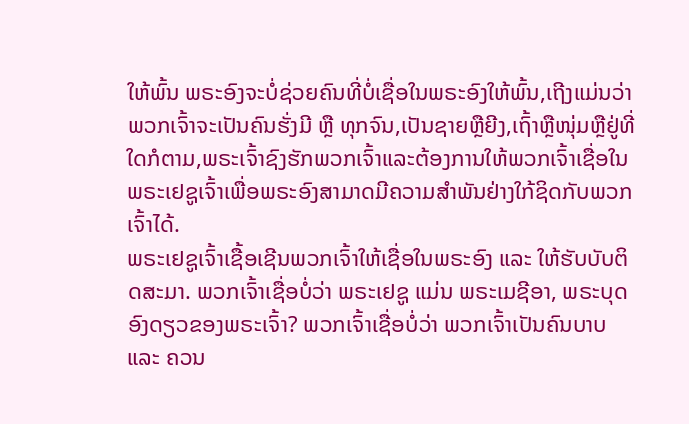ໃຫ້ພົ້ນ ພຣະອົງຈະບໍ່ຊ່ວຍຄົນທີ່ບໍ່ເຊື່ອໃນພຣະອົງໃຫ້ພົ້ນ,ເຖີງແມ່ນວ່າພວກເຈົ້າຈະເປັນຄົນຮັ່ງມີ ຫຼື ທຸກຈົນ,ເປັນຊາຍຫຼືຍີງ,ເຖົ້າຫຼືໜຸ່ມຫຼືຢູ່ທີ່ໃດກໍຕາມ,ພຣະເຈົ້າຊົງຮັກພວກເຈົ້າແລະຕ້ອງການໃຫ້ພວກເຈົ້າເຊື່ອໃນພຣະເຢຊູເຈົ້າເພື່ອພຣະອົງສາມາດມີຄວາມສຳພັນຢ່າງໃກ້ຊິດກັບພວກເຈົ້າໄດ້.
ພຣະເຢຊູເຈົ້າເຊື້ອເຊີນພວກເຈົ້າໃຫ້ເຊື່ອໃນພຣະອົງ ແລະ ໃຫ້ຮັບບັບຕິດສະມາ. ພວກເຈົ້າເຊື່ອບໍ່ວ່າ ພຣະເຢຊູ ແມ່ນ ພຣະເມຊີອາ, ພຣະບຸດອົງດຽວຂອງພຣະເຈົ້າ? ພວກເຈົ້າເຊື່ອບໍ່ວ່າ ພວກເຈົ້າເປັນຄົນບາບ ແລະ ຄວນ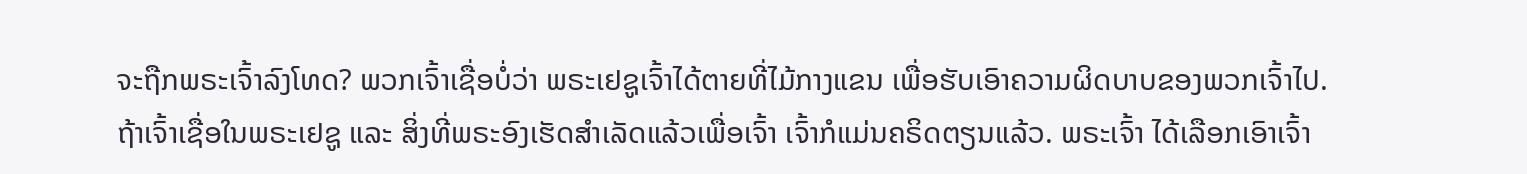ຈະຖືກພຣະເຈົ້າລົງໂທດ? ພວກເຈົ້າເຊື່ອບໍ່ວ່າ ພຣະເຢຊູເຈົ້າໄດ້ຕາຍທີ່ໄມ້ກາງແຂນ ເພື່ອຮັບເອົາຄວາມຜິດບາບຂອງພວກເຈົ້າໄປ.
ຖ້າເຈົ້າເຊື່ອໃນພຣະເຢຊູ ແລະ ສິ່ງທີ່ພຣະອົງເຮັດສໍາເລັດແລ້ວເພື່ອເຈົ້າ ເຈົ້າກໍແມ່ນຄຣິດຕຽນແລ້ວ. ພຣະເຈົ້າ ໄດ້ເລືອກເອົາເຈົ້າ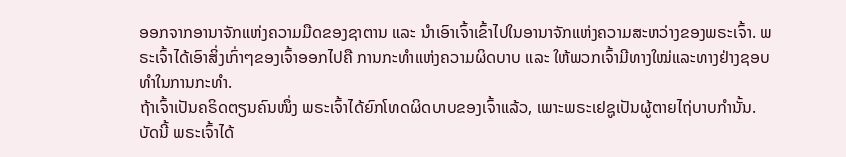ອອກຈາກອານາຈັກແຫ່ງຄວາມມືດຂອງຊາຕານ ແລະ ນໍາເອົາເຈົ້າເຂົ້າໄປໃນອານາຈັກແຫ່ງຄວາມສະຫວ່າງຂອງພຣະເຈົ້າ. ພຣະເຈົ້າໄດ້ເອົາສິ່ງເກົ່າໆຂອງເຈົ້າອອກໄປຄື ການກະທໍາແຫ່ງຄວາມຜິດບາບ ແລະ ໃຫ້ພວກເຈົ້າມີທາງໃໝ່ແລະທາງຢ່າງຊອບທຳໃນການກະທຳ.
ຖ້າເຈົ້າເປັນຄຣິດຕຽນຄົນໜຶ່ງ ພຣະເຈົ້າໄດ້ຍົກໂທດຜິດບາບຂອງເຈົ້າແລ້ວ, ເພາະພຣະເຢຊູເປັນຜູ້ຕາຍໄຖ່ບາບກຳນັ້ນ. ບັດນີ້ ພຣະເຈົ້າໄດ້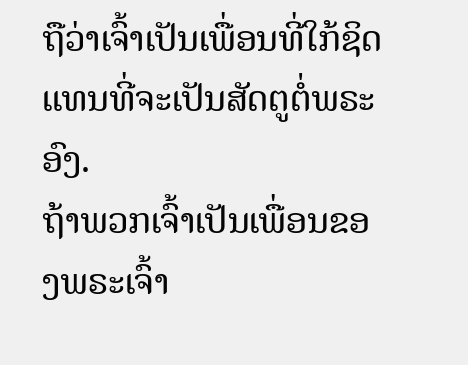ຖືວ່າເຈົ້າເປັນເພື່ອນທີ່ໃກ້ຊິດແທນທີ່ຈະເປັນສັດຕູຕໍ່ພຣະອົງ.
ຖ້າພວກເຈົ້າເປັນເພື່ອນຂອງພຣະເຈົ້າ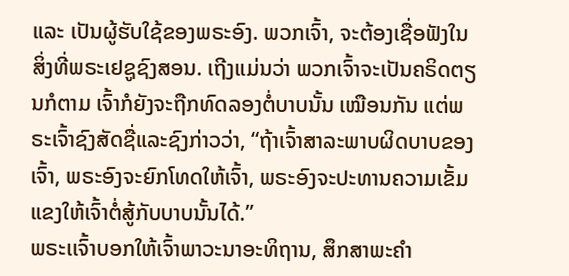ແລະ ເປັນຜູ້ຮັບໃຊ້ຂອງພຣະອົງ. ພວກເຈົ້າ, ຈະຕ້ອງເຊື່ອຟັງໃນສິ່ງທີ່ພຣະເຢຊູຊົງສອນ. ເຖີງແມ່ນວ່າ ພວກເຈົ້າຈະເປັນຄຣິດຕຽນກໍຕາມ ເຈົ້າກໍຍັງຈະຖືກທົດລອງຕໍ່ບາບນັ້ນ ເໝືອນກັນ ແຕ່ພຣະເຈົ້າຊົງສັດຊື່ແລະຊົງກ່າວວ່າ, “ຖ້າເຈົ້າສາລະພາບຜິດບາບຂອງເຈົ້າ, ພຣະອົງຈະຍົກໂທດໃຫ້ເຈົ້າ, ພຣະອົງຈະປະທານຄວາມເຂັ້ມແຂງໃຫ້ເຈົ້າຕໍ່ສູ້ກັບບາບນັ້ນໄດ້.”
ພຣະເເຈົ້າບອກໃຫ້ເຈົ້າພາວະນາອະທິຖານ, ສຶກສາພະຄໍາ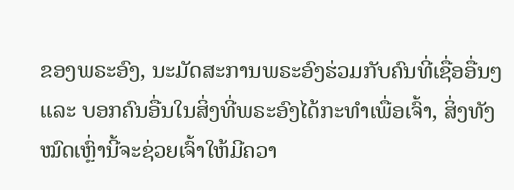ຂອງພຣະອົງ, ນະມັດສະການພຣະອົງຮ່ວມກັບຄົນທີ່ເຊື່ອອື່ນໆແລະ ບອກຄົນອື່ນໃນສິ່ງທີ່ພຣະອົງໄດ້ກະທໍາເພື່ອເຈົ້າ, ສິ່ງທັງໝົດເຫຼົ່ານີ້ຈະຊ່ວຍເຈົ້າໃຫ້ມີຄວາ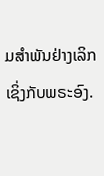ມສໍາພັນຢ່າງເລິກເຊິ່ງກັບພຣະອົງ.